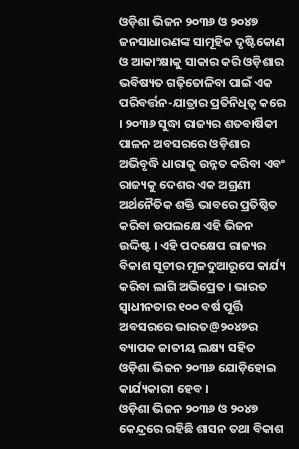ଓଡ଼ିଶା ଭିଜନ ୨୦୩୬ ଓ ୨୦୪୭ ଜନସାଧାରଣଙ୍କ ସାମୂହିକ ଦୃଷ୍ଟିକୋଣ ଓ ଆକାଂକ୍ଷାକୁ ସାକାର କରି ଓଡ଼ିଶାର ଭବିଷ୍ୟତ ଗଢ଼ିତୋଳିବା ପାଇଁ ଏକ ପରିବର୍ତ୍ତନ-ଯାତ୍ରାର ପ୍ରତିନିଧିତ୍ୱ କରେ । ୨୦୩୬ ସୁଦ୍ଧା ରାଜ୍ୟର ଶତବାର୍ଷିକୀ ପାଳନ ଅବସରରେ ଓଡ଼ିଶାର ଅଭିବୃଦ୍ଧି ଧାରାକୁ ଉନ୍ନତ କରିବା ଏବଂ ରାଜ୍ୟକୁ ଦେଶର ଏକ ଅଗ୍ରଣୀ ଅର୍ଥନୈତିକ ଶକ୍ତି ଭାବରେ ପ୍ରତିଷ୍ଠିତ କରିବା ଉପଲକ୍ଷେ ଏହି ଭିଜନ ଉଦ୍ଦିଷ୍ଟ । ଏହି ପଦକ୍ଷେପ ରାଜ୍ୟର ବିକାଶ ସୂଚୀର ମୂଳଦୁଆରୂପେ କାର୍ଯ୍ୟ କରିବା ଲାଗି ଅଭିପ୍ରେତ । ଭାରତ ସ୍ୱାଧୀନତାର ୧୦୦ ବର୍ଷ ପୂର୍ତ୍ତି ଅବସରରେ ଭାରତ@୨୦୪୭ର ବ୍ୟାପକ ଜାତୀୟ ଲକ୍ଷ୍ୟ ସହିତ ଓଡ଼ିଶା ଭିଜନ ୨୦୩୬ ଯୋଡ଼ିହୋଇ କାର୍ଯ୍ୟକାରୀ ହେବ ।
ଓଡ଼ିଶା ଭିଜନ ୨୦୩୬ ଓ ୨୦୪୭ କେନ୍ଦ୍ରରେ ରହିଛି ଶାସନ ତଥା ବିକାଶ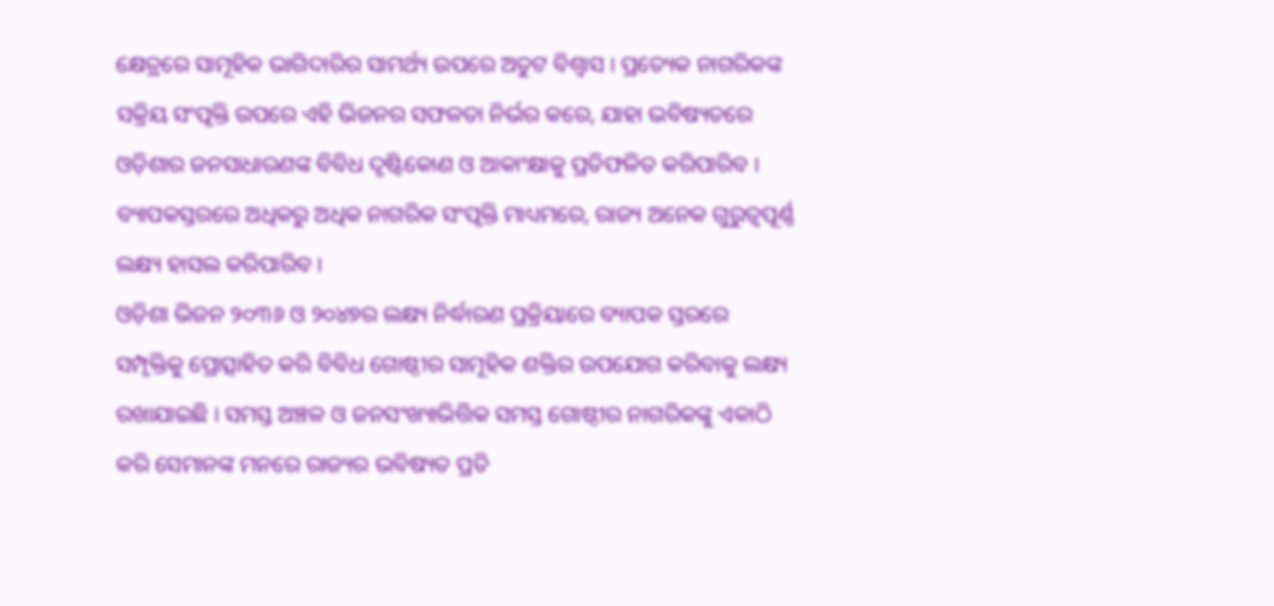କ୍ଷେତ୍ରରେ ସାମୂହିକ ଭାଗିଦାରିର ସାମର୍ଥ୍ୟ ଉପରେ ଅତୁଟ ବିଶ୍ୱାସ । ପ୍ରତ୍ୟେକ ନାଗରିକଙ୍କ ସକ୍ରିୟ ସଂପୃକ୍ତି ଉପରେ ଏହି ଭିଜନର ସଫଳତା ନିର୍ଭର କରେ, ଯାହା ଭବିଷ୍ୟତରେ ଓଡ଼ିଶାର ଜନସାଧାରଣଙ୍କ ବିବିଧ ଦୃଷ୍ଟିକୋଣ ଓ ଆକାଂକ୍ଷାକୁ ପ୍ରତିଫଳିତ କରିପାରିବ । ବ୍ୟାପକସ୍ତରରେ ଅଧିକରୁ ଅଧିକ ନାଗରିକ ସଂପୃକ୍ତି ମାଧ୍ୟମରେ, ରାଜ୍ୟ ଅନେକ ଗୁରୁତ୍ୱପୂର୍ଣ୍ଣ ଲକ୍ଷ୍ୟ ହାସଲ କରିପାରିବ ।
ଓଡ଼ିଶା ଭିଜନ ୨୦୩୬ ଓ ୨୦୪୭ର ଲକ୍ଷ୍ୟ ନିର୍ଦ୍ଧାରଣ ପ୍ରକ୍ରିୟାରେ ବ୍ୟାପକ ସ୍ତରରେ ସମ୍ପୃକ୍ତିକୁ ପ୍ରୋତ୍ସାହିତ କରି ବିବିଧ ଗୋଷ୍ଠୀର ସାମୂହିକ ଶକ୍ତିର ଉପଯୋଗ କରିବାକୁ ଲକ୍ଷ୍ୟ ରଖାଯାଇଛି । ସମସ୍ତ ଅଞ୍ଚଳ ଓ ଜନସଂଖ୍ୟାଭିତ୍ତିକ ସମସ୍ତ ଗୋଷ୍ଠୀର ନାଗରିକଙ୍କୁ ଏକାଠି କରି ସେମାନଙ୍କ ମନରେ ରାଜ୍ୟର ଭବିଷ୍ୟତ ପ୍ରତି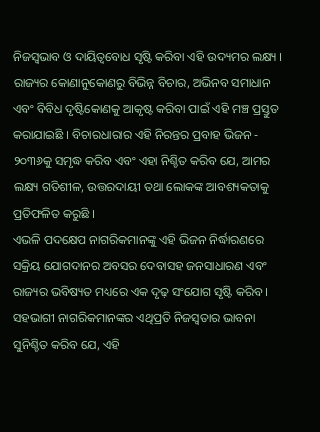ନିଜସ୍ୱଭାବ ଓ ଦାୟିତ୍ୱବୋଧ ସୃଷ୍ଟି କରିବା ଏହି ଉଦ୍ୟମର ଲକ୍ଷ୍ୟ ।
ରାଜ୍ୟର କୋଣାନୁକୋଣରୁ ବିଭିନ୍ନ ବିଚାର, ଅଭିନବ ସମାଧାନ ଏବଂ ବିବିଧ ଦୃଷ୍ଟିକୋଣକୁ ଆକୃଷ୍ଟ କରିବା ପାଇଁ ଏହି ମଞ୍ଚ ପ୍ରସ୍ତୁତ କରାଯାଇଛି । ବିଚାରଧାରାର ଏହି ନିରନ୍ତର ପ୍ରବାହ ଭିଜନ - ୨୦୩୬କୁ ସମୃଦ୍ଧ କରିବ ଏବଂ ଏହା ନିଶ୍ଚିତ କରିବ ଯେ, ଆମର ଲକ୍ଷ୍ୟ ଗତିଶୀଳ, ଉତ୍ତରଦାୟୀ ତଥା ଲୋକଙ୍କ ଆବଶ୍ୟକତାକୁ ପ୍ରତିଫଳିତ କରୁଛି ।
ଏଭଳି ପଦକ୍ଷେପ ନାଗରିକମାନଙ୍କୁ ଏହି ଭିଜନ ନିର୍ଦ୍ଧାରଣରେ ସକ୍ରିୟ ଯୋଗଦାନର ଅବସର ଦେବାସହ ଜନସାଧାରଣ ଏବଂ ରାଜ୍ୟର ଭବିଷ୍ୟତ ମଧ୍ୟରେ ଏକ ଦୃଢ଼ ସଂଯୋଗ ସୃଷ୍ଟି କରିବ । ସହଭାଗୀ ନାଗରିକମାନଙ୍କର ଏଥିପ୍ରତି ନିଜସ୍ୱତାର ଭାବନା ସୁନିଶ୍ଚିତ କରିବ ଯେ, ଏହି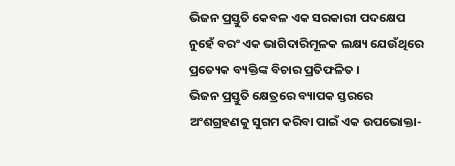ଭିଜନ ପ୍ରସ୍ତୁତି କେବଳ ଏକ ସରକାରୀ ପଦକ୍ଷେପ ନୁହେଁ ବରଂ ଏକ ଭାଗିଦାରିମୂଳକ ଲକ୍ଷ୍ୟ ଯେଉଁଥିରେ ପ୍ରତ୍ୟେକ ବ୍ୟକ୍ତିଙ୍କ ବିଚାର ପ୍ରତିଫଳିତ ।
ଭିଜନ ପ୍ରସ୍ତୁତି କ୍ଷେତ୍ରରେ ବ୍ୟାପକ ସ୍ତରରେ ଅଂଶଗ୍ରହଣକୁ ସୁଗମ କରିବା ପାଇଁ ଏକ ଉପଭୋକ୍ତା-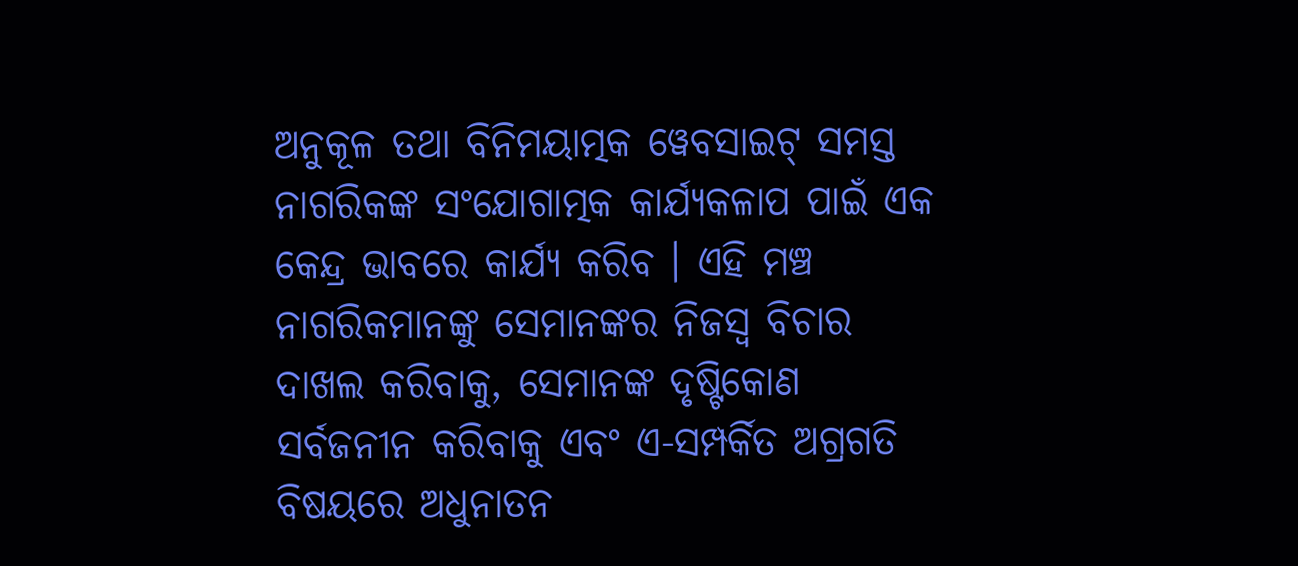ଅନୁକୂଳ ତଥା ବିନିମୟାତ୍ମକ ୱେବସାଇଟ୍ ସମସ୍ତ ନାଗରିକଙ୍କ ସଂଯୋଗାତ୍ମକ କାର୍ଯ୍ୟକଳାପ ପାଇଁ ଏକ କେନ୍ଦ୍ର ଭାବରେ କାର୍ଯ୍ୟ କରିବ । ଏହି ମଞ୍ଚ ନାଗରିକମାନଙ୍କୁ ସେମାନଙ୍କର ନିଜସ୍ୱ ବିଚାର ଦାଖଲ କରିବାକୁ, ସେମାନଙ୍କ ଦୃଷ୍ଟିକୋଣ ସର୍ବଜନୀନ କରିବାକୁ ଏବଂ ଏ-ସମ୍ପର୍କିତ ଅଗ୍ରଗତି ବିଷୟରେ ଅଧୁନାତନ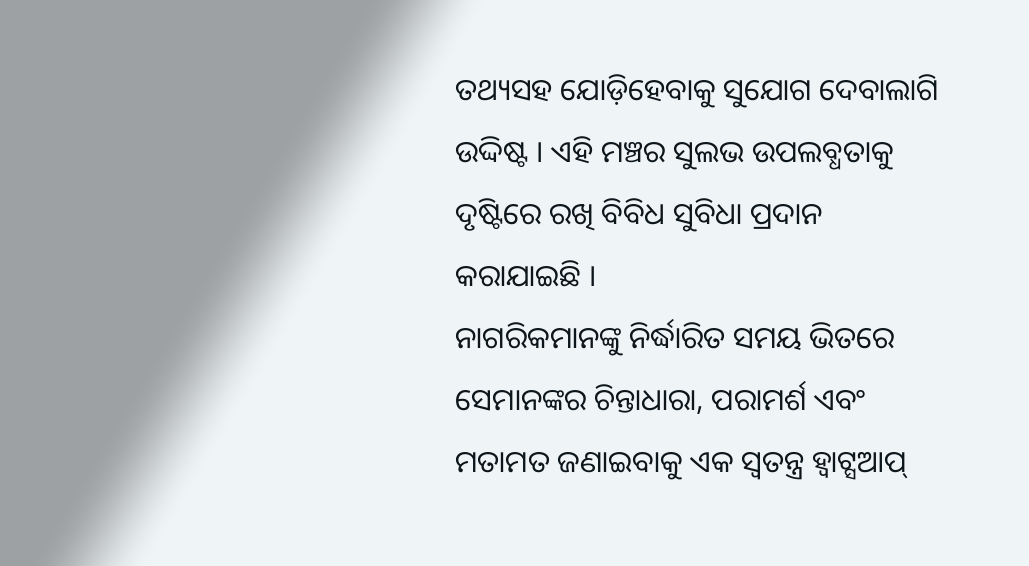ତଥ୍ୟସହ ଯୋଡ଼ିହେବାକୁ ସୁଯୋଗ ଦେବାଲାଗି ଉଦ୍ଦିଷ୍ଟ । ଏହି ମଞ୍ଚର ସୁଲଭ ଉପଲବ୍ଧତାକୁ ଦୃଷ୍ଟିରେ ରଖି ବିବିଧ ସୁବିଧା ପ୍ରଦାନ କରାଯାଇଛି ।
ନାଗରିକମାନଙ୍କୁ ନିର୍ଦ୍ଧାରିତ ସମୟ ଭିତରେ ସେମାନଙ୍କର ଚିନ୍ତାଧାରା, ପରାମର୍ଶ ଏବଂ ମତାମତ ଜଣାଇବାକୁ ଏକ ସ୍ୱତନ୍ତ୍ର ହ୍ୱାଟ୍ସଆପ୍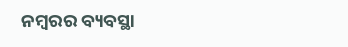ନମ୍ବରର ବ୍ୟବସ୍ଥା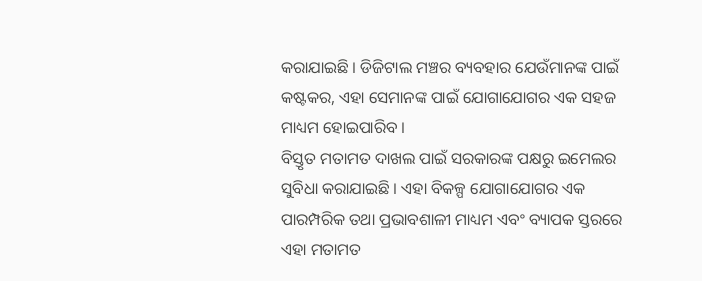କରାଯାଇଛି । ଡିଜିଟାଲ ମଞ୍ଚର ବ୍ୟବହାର ଯେଉଁମାନଙ୍କ ପାଇଁ କଷ୍ଟକର, ଏହା ସେମାନଙ୍କ ପାଇଁ ଯୋଗାଯୋଗର ଏକ ସହଜ ମାଧ୍ୟମ ହୋଇପାରିବ ।
ବିସ୍ତୃତ ମତାମତ ଦାଖଲ ପାଇଁ ସରକାରଙ୍କ ପକ୍ଷରୁ ଇମେଲର ସୁବିଧା କରାଯାଇଛି । ଏହା ବିକଳ୍ପ ଯୋଗାଯୋଗର ଏକ ପାରମ୍ପରିକ ତଥା ପ୍ରଭାବଶାଳୀ ମାଧ୍ୟମ ଏବଂ ବ୍ୟାପକ ସ୍ତରରେ ଏହା ମତାମତ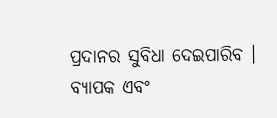ପ୍ରଦାନର ସୁବିଧା ଦେଇପାରିବ ।
ବ୍ୟାପକ ଏବଂ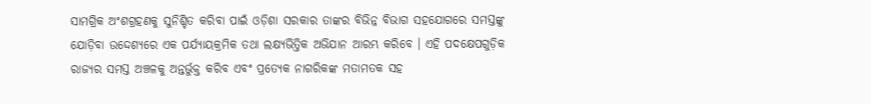ସାମଗ୍ରିକ ଅଂଶଗ୍ରହଣକୁ ସୁନିଶ୍ଚିତ କରିବା ପାଇଁ ଓଡ଼ିଶା ସରକାର ତାଙ୍କର ବିଭିନ୍ନ ବିଭାଗ ସହଯୋଗରେ ସମସ୍ତଙ୍କୁ ଯୋଡ଼ିବା ଉଦ୍ଦେଶ୍ୟରେ ଏକ ପର୍ଯ୍ୟାୟକ୍ରମିକ ତଥା ଲକ୍ଷ୍ୟଭିତ୍ତିକ ଅଭିଯାନ ଆରମ୍ଭ କରିବେ । ଏହି ପଦକ୍ଷେପଗୁଡ଼ିକ ରାଜ୍ୟର ସମସ୍ତ ଅଞ୍ଚଳକୁ ଅନ୍ତର୍ଭୁକ୍ତ କରିବ ଏବଂ ପ୍ରତ୍ୟେକ ନାଗରିକଙ୍କ ମତାମତକ ସହ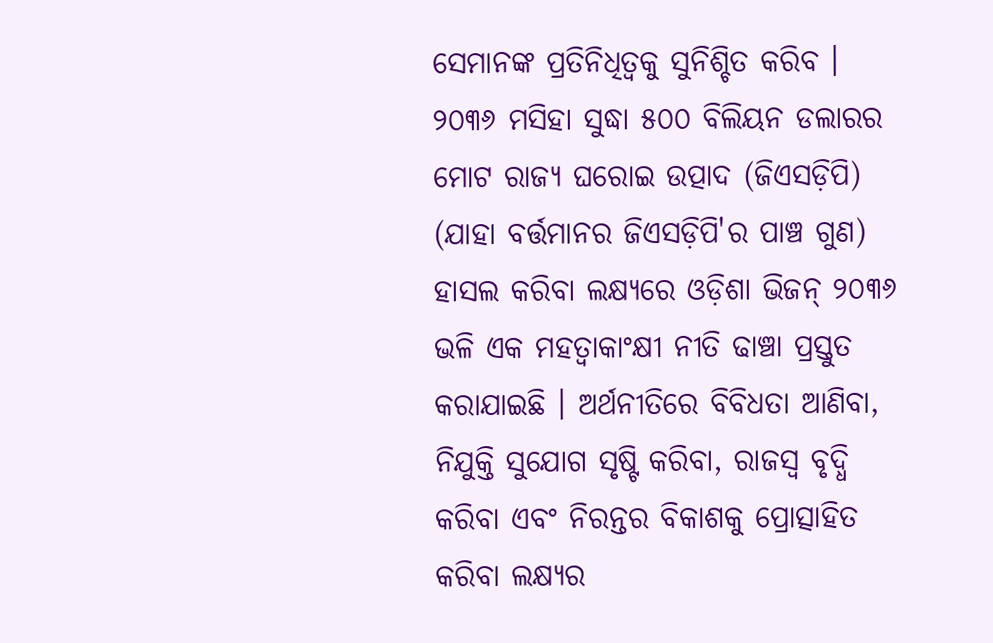ସେମାନଙ୍କ ପ୍ରତିନିଧିତ୍ୱକୁ ସୁନିଶ୍ଚିତ କରିବ ।
୨୦୩୬ ମସିହା ସୁଦ୍ଧା ୫୦୦ ବିଲିୟନ ଡଲାରର ମୋଟ ରାଜ୍ୟ ଘରୋଇ ଉତ୍ପାଦ (ଜିଏସଡ଼ିପି) (ଯାହା ବର୍ତ୍ତମାନର ଜିଏସଡ଼ିପି'ର ପାଞ୍ଚ ଗୁଣ) ହାସଲ କରିବା ଲକ୍ଷ୍ୟରେ ଓଡ଼ିଶା ଭିଜନ୍ ୨୦୩୬ ଭଳି ଏକ ମହତ୍ୱାକାଂକ୍ଷୀ ନୀତି ଢାଞ୍ଚା ପ୍ରସ୍ତୁତ କରାଯାଇଛି । ଅର୍ଥନୀତିରେ ବିବିଧତା ଆଣିବା, ନିଯୁକ୍ତି ସୁଯୋଗ ସୃଷ୍ଟି କରିବା, ରାଜସ୍ୱ ବୃଦ୍ଧି କରିବା ଏବଂ ନିରନ୍ତର ବିକାଶକୁ ପ୍ରୋତ୍ସାହିତ କରିବା ଲକ୍ଷ୍ୟର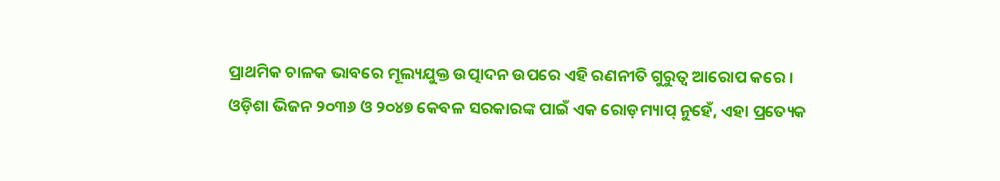ପ୍ରାଥମିକ ଚାଳକ ଭାବରେ ମୂଲ୍ୟଯୁକ୍ତ ଉତ୍ପାଦନ ଉପରେ ଏହି ରଣନୀତି ଗୁରୁତ୍ୱ ଆରୋପ କରେ ।
ଓଡ଼ିଶା ଭିଜନ ୨୦୩୬ ଓ ୨୦୪୭ କେବଳ ସରକାରଙ୍କ ପାଇଁ ଏକ ରୋଡ଼ମ୍ୟାପ୍ ନୁହେଁ, ଏହା ପ୍ରତ୍ୟେକ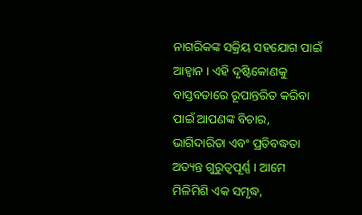ନାଗରିକଙ୍କ ସକ୍ରିୟ ସହଯୋଗ ପାଇଁ ଆହ୍ୱାନ । ଏହି ଦୃଷ୍ଟିକୋଣକୁ ବାସ୍ତବତାରେ ରୂପାନ୍ତରିତ କରିବା ପାଇଁ ଆପଣଙ୍କ ବିଚାର, ଭାଗିଦାରିତା ଏବଂ ପ୍ରତିବଦ୍ଧତା ଅତ୍ୟନ୍ତ ଗୁରୁତ୍ୱପୂର୍ଣ୍ଣ । ଆମେ ମିଳିମିଶି ଏକ ସମୃଦ୍ଧ,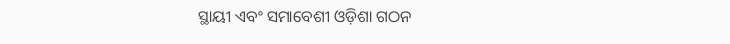ସ୍ଥାୟୀ ଏବଂ ସମାବେଶୀ ଓଡ଼ିଶା ଗଠନ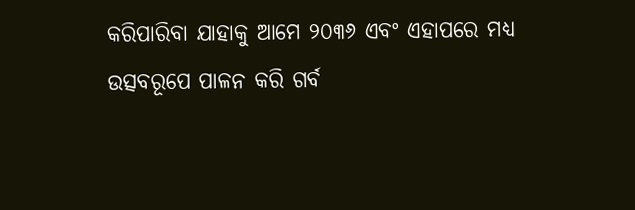କରିପାରିବା ଯାହାକୁ ଆମେ ୨୦୩୬ ଏବଂ ଏହାପରେ ମଧ୍ୟ ଉତ୍ସବରୂପେ ପାଳନ କରି ଗର୍ବ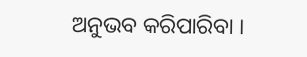ଅନୁଭବ କରିପାରିବା ।